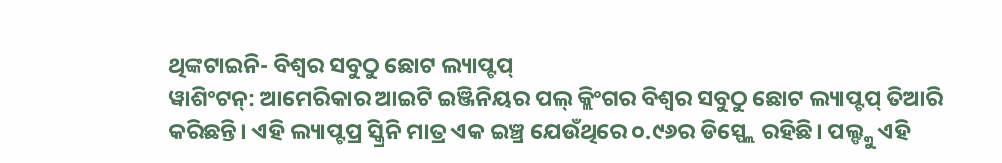ଥିଙ୍କଟାଇନି- ବିଶ୍ୱର ସବୁଠୁ ଛୋଟ ଲ୍ୟାପ୍ଟପ୍
ୱାଶିଂଟନ୍: ଆମେରିକାର ଆଇଟି ଇଞ୍ଜିନିୟର ପଲ୍ କ୍ଲିଂଗର ବିଶ୍ୱର ସବୁଠୁ ଛୋଟ ଲ୍ୟାପ୍ଟପ୍ ତିଆରି କରିଛନ୍ତି। ଏହି ଲ୍ୟାପ୍ଟପ୍ର ସ୍କ୍ରିନି ମାତ୍ର ଏକ ଇଞ୍ଚ୍ର ଯେଉଁଥିରେ ୦.୯୬ର ଡିସ୍ପ୍ଲେ ରହିଛି। ପଲ୍ଙ୍କୁ ଏହି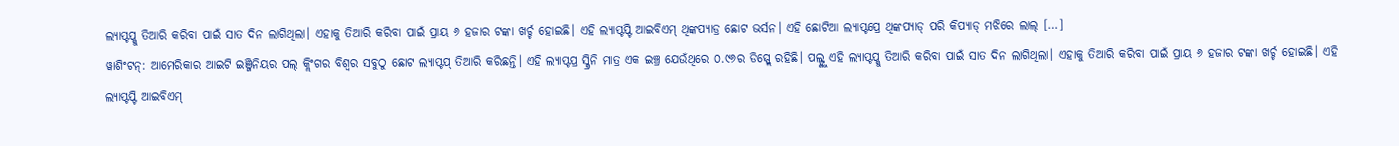ଲ୍ୟାପ୍ଟପ୍କୁ ତିଆରି କରିବା ପାଇଁ ସାତ ଦିନ ଲାଗିଥିଲା। ଏହାକୁ ତିଆରି କରିବା ପାଇଁ ପ୍ରାୟ ୬ ହଜାର ଟଙ୍କା ଖର୍ଚ୍ଚ ହୋଇଛି। ଏହି ଲ୍ୟାପ୍ଟପ୍ଟି ଆଇବିଏମ୍ ଥିଙ୍କପ୍ୟାଡ୍ର ଛୋଟ ଭର୍ସନ। ଏହି ଛୋଟିଆ ଲ୍ୟାପ୍ଟପ୍ରେ ଥିଙ୍କପ୍ୟାଡ୍ ପରି କିପ୍ୟାଡ୍ ମଝିରେ ଲାଲ୍ […]
ୱାଶିଂଟନ୍: ଆମେରିକାର ଆଇଟି ଇଞ୍ଜିନିୟର ପଲ୍ କ୍ଲିଂଗର ବିଶ୍ୱର ସବୁଠୁ ଛୋଟ ଲ୍ୟାପ୍ଟପ୍ ତିଆରି କରିଛନ୍ତି। ଏହି ଲ୍ୟାପ୍ଟପ୍ର ସ୍କ୍ରିନି ମାତ୍ର ଏକ ଇଞ୍ଚ୍ର ଯେଉଁଥିରେ ୦.୯୬ର ଡିସ୍ପ୍ଲେ ରହିଛି। ପଲ୍ଙ୍କୁ ଏହି ଲ୍ୟାପ୍ଟପ୍କୁ ତିଆରି କରିବା ପାଇଁ ସାତ ଦିନ ଲାଗିଥିଲା। ଏହାକୁ ତିଆରି କରିବା ପାଇଁ ପ୍ରାୟ ୬ ହଜାର ଟଙ୍କା ଖର୍ଚ୍ଚ ହୋଇଛି। ଏହି ଲ୍ୟାପ୍ଟପ୍ଟି ଆଇବିଏମ୍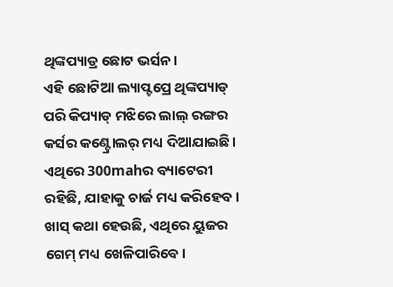ଥିଙ୍କପ୍ୟାଡ୍ର ଛୋଟ ଭର୍ସନ।
ଏହି ଛୋଟିଆ ଲ୍ୟାପ୍ଟପ୍ରେ ଥିଙ୍କପ୍ୟାଡ୍ ପରି କିପ୍ୟାଡ୍ ମଝିରେ ଲାଲ୍ ରଙ୍ଗର କର୍ସର କଣ୍ଟ୍ରୋଲର୍ ମଧ୍ୟ ଦିଆଯାଇଛି। ଏଥିରେ 300mahର ବ୍ୟାଟେରୀ ରହିଛି, ଯାହାକୁ ଚାର୍ଜ ମଧ୍ୟ କରିହେବ। ଖାସ୍ କଥା ହେଉଛି, ଏଥିରେ ୟୁଜର ଗେମ୍ ମଧ୍ୟ ଖେଳିପାରିବେ।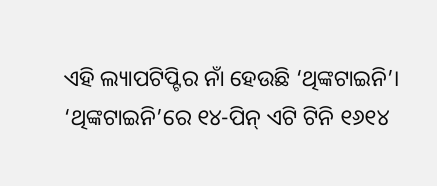ଏହି ଲ୍ୟାପଟିପ୍ଟିର ନାଁ ହେଉଛି ‘ଥିଙ୍କଟାଇନି’।
‘ଥିଙ୍କଟାଇନି’ରେ ୧୪-ପିନ୍ ଏଟି ଟିନି ୧୬୧୪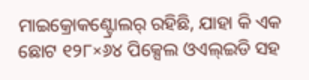ମାଇକ୍ରୋକଣ୍ଟ୍ରୋଲର୍ ରହିଛି, ଯାହା କି ଏକ ଛୋଟ ୧୨୮×୬୪ ପିକ୍ସେଲ ଓଏଲ୍ଇଡି ସହ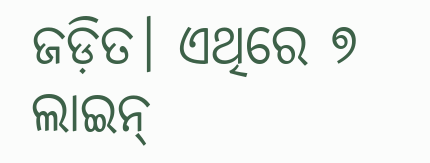ଜଡ଼ିତ। ଏଥିରେ ୭ ଲାଇନ୍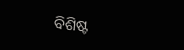ବିଶିଷ୍ଟ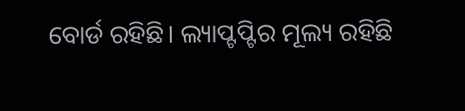ବୋର୍ଡ ରହିଛି। ଲ୍ୟାପ୍ଟପ୍ଟିର ମୂଲ୍ୟ ରହିଛି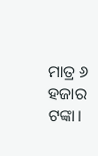ମାତ୍ର ୬ ହଜାର ଟଙ୍କା।